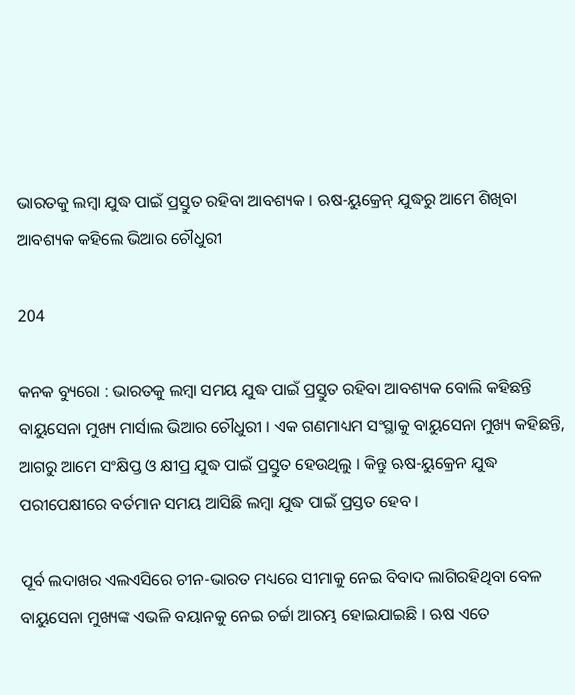ଭାରତକୁ ଲମ୍ବା ଯୁଦ୍ଧ ପାଇଁ ପ୍ରସ୍ତୁତ ରହିବା ଆବଶ୍ୟକ । ଋଷ-ୟୁକ୍ରେନ୍ ଯୁଦ୍ଧରୁ ଆମେ ଶିଖିବା ଆବଶ୍ୟକ କହିଲେ ଭିଆର ଚୌଧୁରୀ

204

କନକ ବ୍ୟୁରୋ : ଭାରତକୁ ଲମ୍ବା ସମୟ ଯୁଦ୍ଧ ପାଇଁ ପ୍ରସ୍ତୁତ ରହିବା ଆବଶ୍ୟକ ବୋଲି କହିଛନ୍ତି ବାୟୁସେନା ମୁଖ୍ୟ ମାର୍ସାଲ ଭିଆର ଚୌଧୁରୀ । ଏକ ଗଣମାଧ୍ୟମ ସଂସ୍ଥାକୁ ବାୟୁସେନା ମୁଖ୍ୟ କହିଛନ୍ତି, ଆଗରୁ ଆମେ ସଂକ୍ଷିପ୍ତ ଓ କ୍ଷୀପ୍ର ଯୁଦ୍ଧ ପାଇଁ ପ୍ରସ୍ତୁତ ହେଉଥିଲୁ । କିନ୍ତୁ ଋଷ-ୟୁକ୍ରେନ ଯୁଦ୍ଧ ପରୀପେକ୍ଷୀରେ ବର୍ତମାନ ସମୟ ଆସିଛି ଲମ୍ବା ଯୁଦ୍ଧ ପାଇଁ ପ୍ରସ୍ତତ ହେବ ।

ପୂର୍ବ ଲଦାଖର ଏଲଏସିରେ ଚୀନ-ଭାରତ ମଧ୍ୟରେ ସୀମାକୁ ନେଇ ବିବାଦ ଲାଗିରହିଥିବା ବେଳ ବାୟୁସେନା ମୁଖ୍ୟଙ୍କ ଏଭଳି ବୟାନକୁ ନେଇ ଚର୍ଚ୍ଚା ଆରମ୍ଭ ହୋଇଯାଇଛି । ଋଷ ଏତେ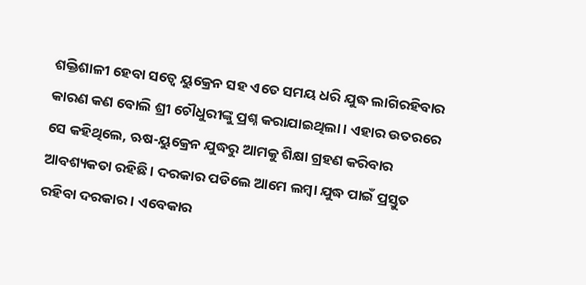ଶକ୍ତିଶାଳୀ ହେବା ସତ୍ୱେ ୟୁକ୍ରେନ ସହ ଏତେ ସମୟ ଧରି ଯୁଦ୍ଧ ଲାଗିରହିବାର କାରଣ କଣ ବୋଲି ଶ୍ରୀ ଚୌଧୁରୀଙ୍କୁ ପ୍ରଶ୍ନ କରାଯାଇଥିଲା । ଏହାର ଉତରରେ ସେ କହିଥିଲେ, ଋଷ-ୟୁକ୍ରେନ ଯୁଦ୍ଧରୁ ଆମକୁ ଶିକ୍ଷା ଗ୍ରହଣ କରିବାର ଆବଶ୍ୟକତା ରହିଛି । ଦରକାର ପଡିଲେ ଆମେ ଲମ୍ବା ଯୁଦ୍ଧ ପାଇଁ ପ୍ରସ୍ତୁତ ରହିବା ଦରକାର । ଏବେକାର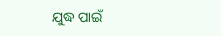ଯୁଦ୍ଧ ପାଇଁ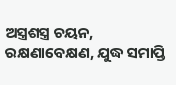ଅସ୍ତ୍ରଶସ୍ତ୍ର ଚୟନ, ରକ୍ଷଣାବେକ୍ଷଣ, ଯୁଦ୍ଧ ସମାପ୍ତି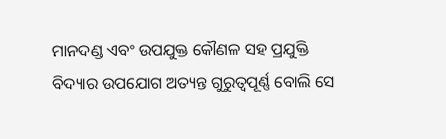ମାନଦଣ୍ଡ ଏବଂ ଉପଯୁକ୍ତ କୌଣଳ ସହ ପ୍ରଯୁକ୍ତି ବିଦ୍ୟାର ଉପଯୋଗ ଅତ୍ୟନ୍ତ ଗୁରୁତ୍ୱପୂର୍ଣ୍ଣ ବୋଲି ସେ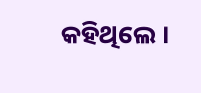କହିଥିଲେ ।